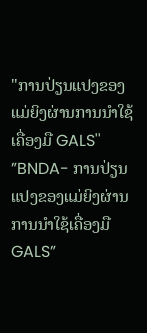"ການປ່ຽນແປງຂອງແມ່ຍິງຜ່ານການນໍາໃຊ້ເຄື່ອງມື GALS''
”BNDA- ການປ່ຽນແປງຂອງແມ່ຍິງຜ່ານການນໍາໃຊ້ເຄື່ອງມື GALS”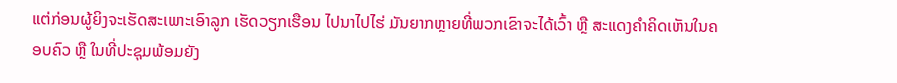ແຕ່ກ່ອນຜູ້ຍິງຈະເຮັດສະເພາະເອົາລູກ ເຮັດວຽກເຮືອນ ໄປນາໄປໄຮ່ ມັນຍາກຫຼາຍທີ່ພວກເຂົາຈະໄດ້ເວົ້າ ຫຼື ສະແດງຄໍາຄິດເຫັນໃນຄອບຄົວ ຫຼື ໃນທີ່ປະຊຸມພ້ອມຍັງ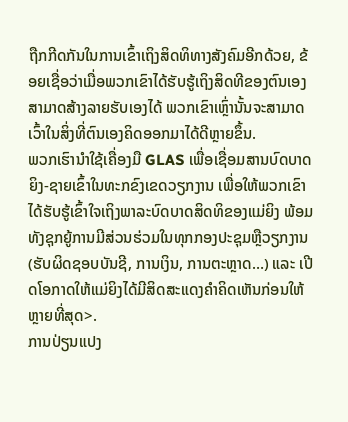ຖືກກີດກັນໃນການເຂົ້າເຖິງສິດທິທາງສັງຄົມອີກດ້ວຍ, ຂ້ອຍເຊື່ອວ່າເມື່ອພວກເຂົາໄດ້ຮັບຮູ້ເຖິງສິດທີຂອງຕົນເອງ ສາມາດສ້າງລາຍຮັບເອງໄດ້ ພວກເຂົາເຫຼົ່ານັ້ນຈະສາມາດເວົ້າໃນສິ່ງທີ່ຕົນເອງຄິດອອກມາໄດ້ດີຫຼາຍຂຶ້ນ.
ພວກເຮົານໍາໃຊ້ເຄື່ອງມື GLAS ເພື່ອເຊື່ອມສານບົດບາດຍິງ-ຊາຍເຂົ້າໃນທະກຂົງເຂດວຽກງານ ເພື່ອໃຫ້ພວກເຂົາໄດ້ຮັບຮູ້ເຂົ້າໃຈເຖິງພາລະບົດບາດສິດທິຂອງແມ່ຍິງ ພ້ອມທັງຊຸກຍູ້ການມີສ່ວນຮ່ວມໃນທຸກກອງປະຊຸມຫຼືວຽກງານ (ຮັບຜິດຊອບບັນຊີ, ການເງິນ, ການຕະຫຼາດ…) ແລະ ເປີດໂອກາດໃຫ້ແມ່ຍິງໄດ້ມີສິດສະແດງຄໍາຄິດເຫັນກ່ອນໃຫ້ຫຼາຍທີ່ສຸດ>.
ການປ່ຽນແປງ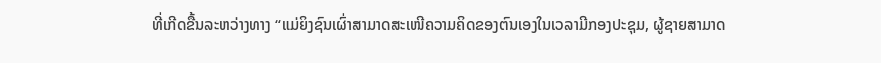ທີ່ເກີດຂື້ນລະຫວ່າງທາງ “ແມ່ຍິງຊົນເຜົ່າສາມາດສະເໜີຄວາມຄິດຂອງຕົນເອງໃນເວລາມີກອງປະຊຸມ, ຜູ້ຊາຍສາມາດ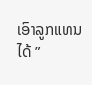ເອົາລູກແທນໄດ້ ”